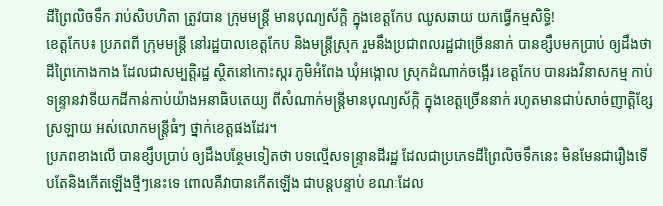ដីព្រៃលិចទឹក រាប់សិបហិតា ត្រូវបាន ក្រុមមន្ត្រី មានបុណ្យស័ក្តិ ក្នុងខេត្តកែប ឈូសឆាយ យកធ្វើកម្មសិទ្ធិ!
ខេត្តកែប៖ ប្រភពពី ក្រុមមន្ត្រី នៅរដ្ឋបាលខេត្តកែប និងមន្ត្រីស្រុក រួមនឹងប្រជាពលរដ្ឋជាច្រើននាក់ បានខ្សឹបមកប្រាប់ ឲ្យដឹងថា ដីព្រៃកោងកាង ដែលជាសម្បត្តិរដ្ឋ ស្ថិតនៅកោះស្ករ ភូមិអំពែង ឃុំអង្កោល ស្រុកដំណាក់ចង្អើរ ខេត្តកែប បានរងវិនាសកម្ម កាប់ទន្ទ្រានវាទីយកដីកាន់កាប់យ៉ាងអនាធិបតេយ្យ ពីសំណាក់មន្ត្រីមានបុណ្យស័ក្កិ ក្នុងខេត្តច្រើននាក់ រហូតមានជាប់សាច់ញាត្តិខ្សែស្រឡាយ អស់លោកមន្ត្រីធំៗ ថ្នាក់ខេត្តផងដែរ។
ប្រភពខាងលើ បានខ្សឹបប្រាប់ ឲ្យដឹងបន្ថែមទៀតថា បទល្មើសទន្ទ្រានដីរដ្ឋ ដែលជាប្រភេទដីព្រៃលិចទឹកនេះ មិនមែនជារឿងទើបតែនិងកើតឡើងថ្មីៗនេះទេ ពោលគឺវាបានកើតឡើង ជាបន្តបន្ទាប់ ខណៈដែល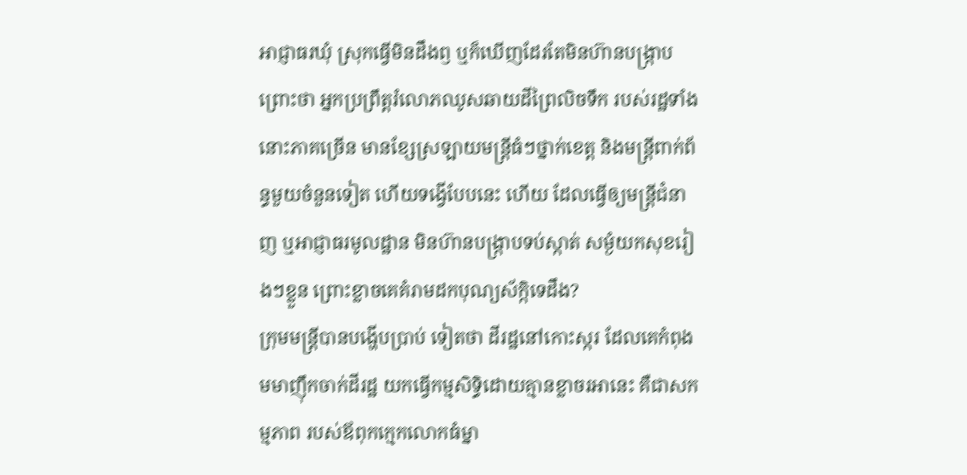អាជ្ញាធរឃុំ ស្រុកធ្វើមិនដឹងឭ ឬក៏ឃើញដែរតែមិនហ៊ានបង្ក្រាប ព្រោះថា អ្នកប្រព្រឹត្តរំលោភឈូសឆាយដីព្រៃលិចទឹក របស់រដ្ឋទាំងនោះភាគច្រើន មានខ្សែស្រឡាយមន្ត្រីធំៗថ្នាក់ខេត្ត និងមន្ត្រីពាក់ព័ន្ធមួយចំនួនទៀត ហើយទង្វើបែបនេះ ហើយ ដែលធ្វើឲ្យមន្ត្រីជំនាញ ឬអាជ្ញាធរមូលដ្ឋាន មិនហ៊ានបង្ក្រាបទប់ស្កាត់ សម្ងំយកសុខរៀងៗខ្លួន ព្រោះខ្លាចគេគំរាមដកបុណ្យស័ក្កិទេដឹង?
ក្រុមមន្ត្រីបានបង្ហើបប្រាប់ ទៀតថា ដីរដ្ឋនៅកោះស្ករ ដែលគេកំពុងមមាញ៉ឹកចាក់ដីរដ្ឋ យកធ្វើកម្មសិទ្ធិដោយគ្មានខ្លាចរអានេះ គឺជាសកម្មភាព របស់ឪពុកក្មេកលោកធំម្នា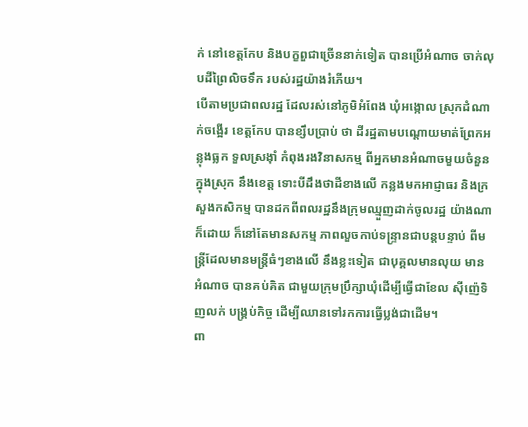ក់ នៅខេត្តកែប និងបក្ខពួជាច្រើននាក់ទៀត បានប្រើអំណាច ចាក់លុបដីព្រៃលិចទឹក របស់រដ្ឋយ៉ាងរំភើយ។
បើតាមប្រជាពលរដ្ឋ ដែលរស់នៅភូមិអំពែង ឃុំអង្កោល ស្រុកដំណាក់ចង្អើរ ខេត្តកែប បានខ្សឹបប្រាប់ ថា ដីរដ្ឋតាមបណ្តោយមាត់ព្រែកអន្លុងធ្លក ទួលស្រង៉ាំ កំពុងរងវិនាសកម្ម ពីអ្នកមានអំណាចមួយចំនួនក្នុងស្រុក នឹងខេត្ត ទោះបីដឹងថាដីខាងលើ កន្លងមកអាជ្ញាធរ និងក្រសួងកសិកម្ម បានដកពីពលរដ្ឋនឹងក្រុមឈ្មួញដាក់ចូលរដ្ឋ យ៉ាងណាក៏ដោយ ក៏នៅតែមានសកម្ម ភាពលួចកាប់ទន្ទ្រានជាបន្តបន្ទាប់ ពីមន្ត្រីដែលមានមន្ត្រីធំៗខាងលើ នឹងខ្លះទៀត ជាបុគ្គលមានលុយ មានអំណាច បានគប់គិត ជាមួយក្រុមប្រឹក្សាឃុំដើម្បីធ្វើជាខែល ស៊ីញ៉េទិញលក់ បង្គ្រប់កិច្ច ដើម្បីឈានទៅរកការធ្វើប្លង់ជាដើម។
ពា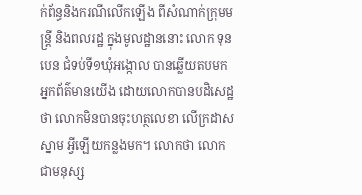ក់ព័ន្ធនិងករណីលើកឡើង ពីសំណាក់ក្រុមមន្ត្រី និងពលរដ្ឋ ក្នុងមូលដ្ឋាននោះ លោក ទុន បេន ជំទប់ទី១ឃុំអង្កោល បានឆ្លើយតបមក អ្នកព័ត៌មានយើង ដោយលោកបានបដិសេដ្ឋថា លោកមិនបានចុះហត្ថលេខា លើក្រដាសស្នាម អ្វីឡើយកន្លងមក។ លោកថា លោកជាមនុស្ស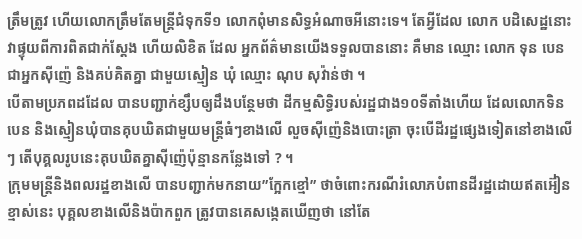ត្រឹមត្រូវ ហើយលោកត្រឹមតែមន្ត្រីជំទុកទី១ លោកពុំមានសិទ្ធអំណាចអីនោះទេ។ តែអ្វីដែល លោក បដិសេដ្ឋនោះ វាផ្ទុយពីការពិតជាក់ស្តែង ហើយលិខិត ដែល អ្នកព័ត៌មានយើងទទួលបាននោះ គឺមាន ឈ្មោះ លោក ទុន បេន ជាអ្នកស៊ីញ៉េ និងគប់គិតគ្នា ជាមួយស្មៀន ឃុំ ឈ្មោះ ណុប សុវ៉ាន់ថា ។
បើតាមប្រភពដដែល បានបញ្ជាក់ខ្សឹបឲ្យដឹងបន្ថែមថា ដីកម្មសិទ្ធិរបស់រដ្ឋជាង១០ទីតាំងហើយ ដែលលោកទិន បេន និងស្មៀនឃុំបានគុបឃិតជាមួយមន្ត្រីធំៗខាងលើ លួចស៊ីញ៉េនិងបោះត្រា ចុះបើដីរដ្ឋផ្សេងទៀតនៅខាងលើៗ តើបុគ្គលរូបនេះគុបឃិតគ្នាស៊ីញ៉េប៉ុន្មានកន្លែងទៅ ? ។
ក្រុមមន្ត្រីនិងពលរដ្ឋខាងលើ បានបញ្ជាក់មកនាយ”ក្អែកខ្មៅ” ថាចំពោះករណីរំលោភបំពានដីរដ្ឋដោយឥតអ៊ៀនខ្មាស់នេះ បុគ្គលខាងលើនិងប៉ាកពួក ត្រូវបានគេសង្កេតឃើញថា នៅតែ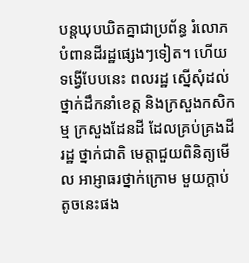បន្តឃុបឃិតគ្នាជាប្រព័ន្ធ រំលោភបំពានដីរដ្ឋផ្សេងៗទៀត។ ហើយទង្វើបែបនេះ ពលរដ្ឋ ស្នើសុំដល់ថ្នាក់ដឹកនាំខេត្ត និងក្រសួងកសិកម្ម ក្រសួងដែនដី ដែលគ្រប់គ្រងដីរដ្ឋ ថ្នាក់ជាតិ មេត្តាជួយពិនិត្យមើល អាអ្ញាធរថ្នាក់ក្រោម មួយក្តាប់តូចនេះផង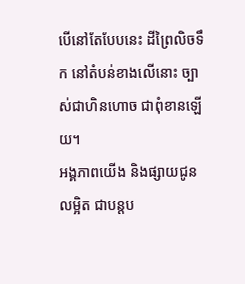បើនៅតែបែបនេះ ដីព្រៃលិចទឹក នៅតំបន់ខាងលើនោះ ច្បាស់ជាហិនហោច ជាពុំខានឡើយ។
អង្គភាពយើង និងផ្សាយជូនលម្អិត ជាបន្តប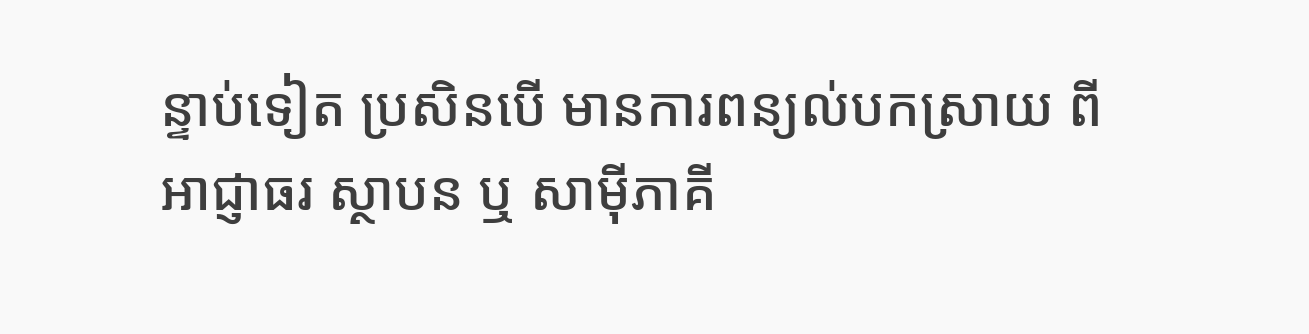ន្ទាប់ទៀត ប្រសិនបើ មានការពន្យល់បកស្រាយ ពី អាជ្ញាធរ ស្ថាបន ឬ សាម៉ីភាគី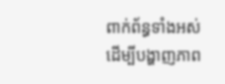ពាក់ព័ន្ធទាំងអស់ ដើម្បីបង្ហាញភាព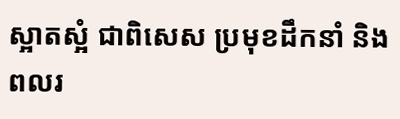ស្អាតស្អំ ជាពិសេស ប្រមុខដឹកនាំ និង ពលរ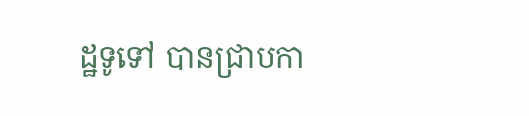ដ្ឋទូទៅ បានជ្រាបកា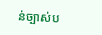ន់ច្បាស់ប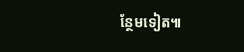ន្ថែមទៀត៕